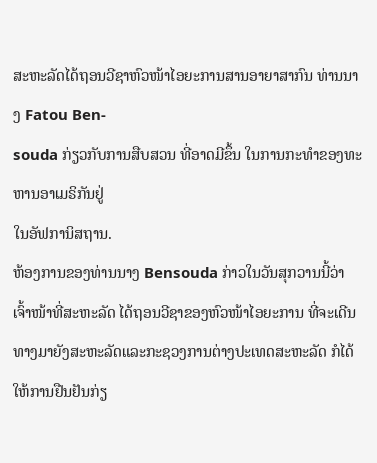ສະຫະລັດໄດ້ຖອນວີຊາຫົວໜ້າໄອຍະການສານອາຍາສາກົນ ທ່ານນາງ Fatou Ben-
souda ກ່ຽວກັບການສືບສວນ ທີ່ອາດມີຂຶ້ນ ໃນການກະທຳຂອງທະຫານອາເມຣິກັນຢູ່
ໃນອັຟການິສຖານ.
ຫ້ອງການຂອງທ່ານນາງ Bensouda ກ່າວໃນວັນສຸກວານນີ້ວ່າ ເຈົ້າໜ້າທີ່ສະຫະລັດ ໄດ້ຖອນວີຊາຂອງຫົວໜ້າໄອຍະການ ທີ່ຈະເດີນທາງມາຍັງສະຫະລັດແລະກະຊວງການຕ່າງປະເທດສະຫະລັດ ກໍໄດ້ໃຫ້ການຢືນຢັນກ່ຽ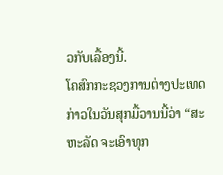ວກັບເລື້ອງນີ້.
ໂຄສົກກະຊວງການຕ່າງປະເທດ ກ່າວໃນວັນສຸກມື້ວານນີ້ວ່າ “ສະຫະລັດ ຈະເອົາທຸກ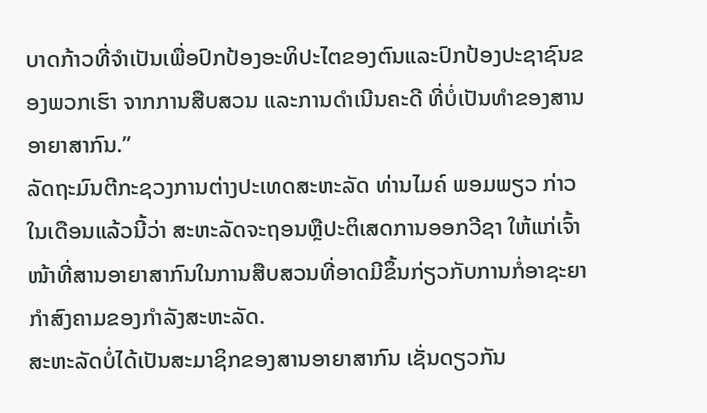ບາດກ້າວທີ່ຈຳເປັນເພື່ອປົກປ້ອງອະທິປະໄຕຂອງຕົນແລະປົກປ້ອງປະຊາຊົນຂອງພວກເຮົາ ຈາກການສືບສວນ ແລະການດຳເນີນຄະດີ ທີ່ບໍ່ເປັນທຳຂອງສານອາຍາສາກົນ.”
ລັດຖະມົນຕີກະຊວງການຕ່າງປະເທດສະຫະລັດ ທ່ານໄມຄ໌ ພອມພຽວ ກ່າວໃນເດືອນແລ້ວນີ້ວ່າ ສະຫະລັດຈະຖອນຫຼືປະຕິເສດການອອກວີຊາ ໃຫ້ແກ່ເຈົ້າໜ້າທີ່ສານອາຍາສາກົນໃນການສືບສວນທີ່ອາດມີຂຶ້ນກ່ຽວກັບການກໍ່ອາຊະຍາກຳສົງຄາມຂອງກຳລັງສະຫະລັດ.
ສະຫະລັດບໍ່ໄດ້ເປັນສະມາຊິກຂອງສານອາຍາສາກົນ ເຊັ່ນດຽວກັນ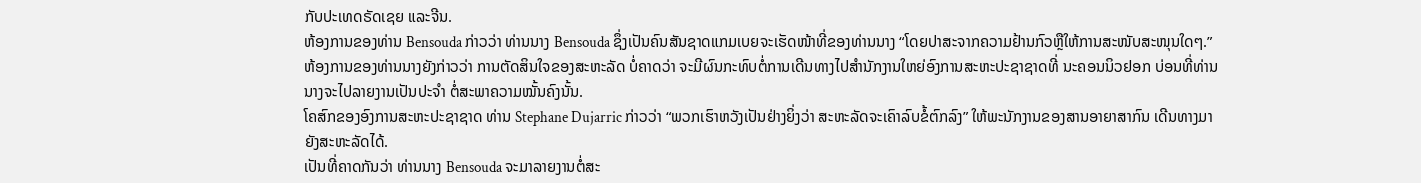ກັບປະເທດຣັດເຊຍ ແລະຈີນ.
ຫ້ອງການຂອງທ່ານ Bensouda ກ່າວວ່າ ທ່ານນາງ Bensouda ຊຶ່ງເປັນຄົນສັນຊາດແກມເບຍຈະເຮັດໜ້າທີ່ຂອງທ່ານນາງ “ໂດຍປາສະຈາກຄວາມຢ້ານກົວຫຼືໃຫ້ການສະໜັບສະໜຸນໃດໆ.”
ຫ້ອງການຂອງທ່ານນາງຍັງກ່າວວ່າ ການຕັດສິນໃຈຂອງສະຫະລັດ ບໍ່ຄາດວ່າ ຈະມີຜົນກະທົບຕໍ່ການເດີນທາງໄປສຳນັກງານໃຫຍ່ອົງການສະຫະປະຊາຊາດທີ່ ນະຄອນນິວຢອກ ບ່ອນທີ່ທ່ານນາງຈະໄປລາຍງານເປັນປະຈຳ ຕໍ່ສະພາຄວາມໝັ້ນຄົງນັ້ນ.
ໂຄສົກຂອງອົງການສະຫະປະຊາຊາດ ທ່ານ Stephane Dujarric ກ່າວວ່າ “ພວກເຮົາຫວັງເປັນຢ່າງຍິ່ງວ່າ ສະຫະລັດຈະເຄົາລົບຂໍ້ຕົກລົງ” ໃຫ້ພະນັກງານຂອງສານອາຍາສາກົນ ເດີນທາງມາຍັງສະຫະລັດໄດ້.
ເປັນທີ່ຄາດກັນວ່າ ທ່ານນາງ Bensouda ຈະມາລາຍງານຕໍ່ສະ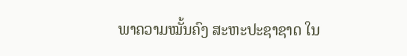ພາຄວາມໝັ້ນຄົງ ສະຫະປະຊາຊາດ ໃນ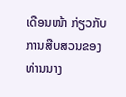ເດືອນໜ້າ ກ່ຽວກັບການສືບສວນຂອງທ່ານນາງ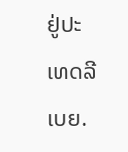ຢູ່ປະເທດລີເບຍ.